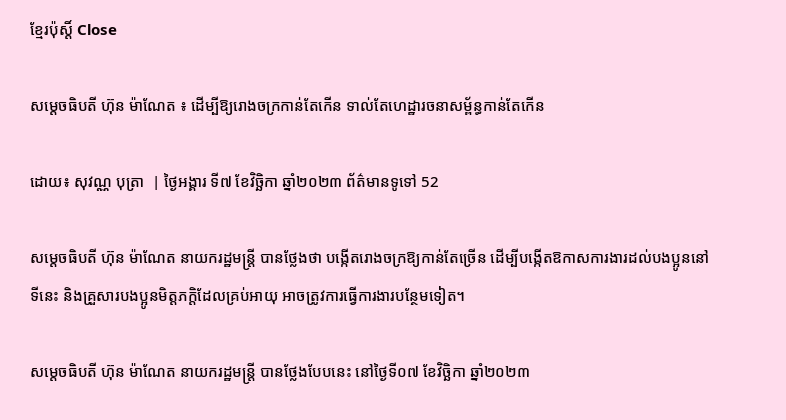ខ្មែរប៉ុស្ដិ៍ Close

សម្តេចធិបតី ហ៊ុន ម៉ាណែត ៖ ដើម្បីឱ្យរោងចក្រកាន់តែកើន ទាល់តែហេដ្ឋារចនាសម្ព័ន្ធកាន់តែកើន

ដោយ៖ សុវណ្ណ បុត្រា  | ថ្ងៃអង្គារ ទី៧ ខែវិច្ឆិកា ឆ្នាំ២០២៣ ព័ត៌មានទូទៅ 52

សម្តេចធិបតី ហ៊ុន ម៉ាណែត នាយករដ្ឋមន្ត្រី បានថ្លែងថា បង្កើតរោងចក្រឱ្យកាន់តែច្រើន ដើម្បីបង្កើតឱកាសការងារដល់បងប្អូននៅទីនេះ និងគ្រួសារបងប្អូនមិត្តភក្តិដែលគ្រប់អាយុ អាចត្រូវការធ្វើការងារបន្ថែមទៀត។

សម្តេចធិបតី ហ៊ុន ម៉ាណែត នាយករដ្ឋមន្ត្រី បានថ្លែងបែបនេះ នៅថ្ងៃទី០៧ ខែវិច្ឆិកា ឆ្នាំ២០២៣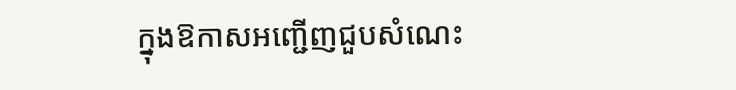ក្នុងឱកាសអញ្ជើញជួបសំណេះ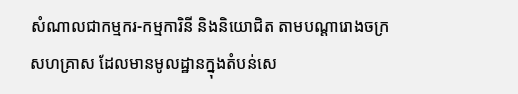សំណាលជាកម្មករ-កម្មការិនី និងនិយោជិត តាមបណ្តារោងចក្រសហគ្រាស ដែលមានមូលដ្ឋានក្នុងតំបន់សេ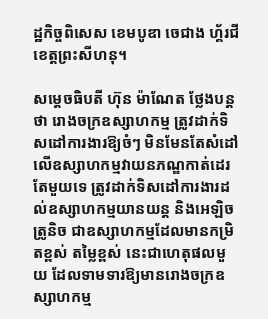ដ្ឋកិច្ចពិសេស ខេមបូឌា ចេជាង ហ្គ័រជី ខេត្តព្រះសីហនុ។

សម្តេចធិបតី ហ៊ុន ម៉ាណែត ថ្លែងបន្តថា រោងចក្រឧស្សាហកម្ម ត្រូវដាក់ទិសដៅការងារឱ្យចំៗ មិនមែនតែសំដៅលើឧស្សាហកម្មវាយនភណ្ឌកាត់ដេរតែមួយទេ ត្រូវដាក់ទិសដៅការងារដល់ឧស្សាហកម្មយានយន្ត និងអេឡិចត្រូនិច ជាឧស្សាហកម្មដែលមានកម្រិតខ្ពស់ តម្លៃខ្ពស់ នេះជាហេតុផលមួយ ដែលទាមទារឱ្យមានរោងចក្រឧស្សាហកម្ម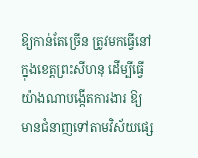ឱ្យកាន់តែច្រើន ត្រូវមកធ្វើនៅក្នុងខេត្តព្រះសីហនុ ដើម្បីធ្វើយ៉ាងណាបង្កើតការងារ ឱ្យមានជំនាញទៅតាមវិស័យផ្សេ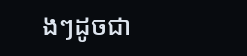ងៗដូចជា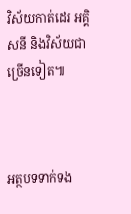វិស័យកាត់ដេរ អគ្គិសនី និងវិស័យជាច្រើនទៀត៕



អត្ថបទទាក់ទង